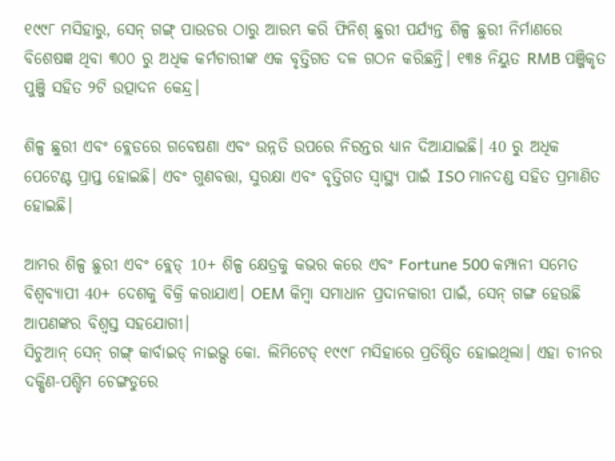୧୯୯୮ ମସିହାରୁ, ସେନ୍ ଗଙ୍ଗ୍ ପାଉଡର ଠାରୁ ଆରମ୍ଭ କରି ଫିନିଶ୍ ଛୁରୀ ପର୍ଯ୍ୟନ୍ତ ଶିଳ୍ପ ଛୁରୀ ନିର୍ମାଣରେ ବିଶେଷଜ୍ଞ ଥିବା ୩୦୦ ରୁ ଅଧିକ କର୍ମଚାରୀଙ୍କ ଏକ ବୃତ୍ତିଗତ ଦଳ ଗଠନ କରିଛନ୍ତି। ୧୩୫ ନିୟୁତ RMB ପଞ୍ଜିକୃତ ପୁଞ୍ଜି ସହିତ ୨ଟି ଉତ୍ପାଦନ କେନ୍ଦ୍ର।

ଶିଳ୍ପ ଛୁରୀ ଏବଂ ବ୍ଲେଡରେ ଗବେଷଣା ଏବଂ ଉନ୍ନତି ଉପରେ ନିରନ୍ତର ଧ୍ୟାନ ଦିଆଯାଇଛି। 40 ରୁ ଅଧିକ ପେଟେଣ୍ଟ ପ୍ରାପ୍ତ ହୋଇଛି। ଏବଂ ଗୁଣବତ୍ତା, ସୁରକ୍ଷା ଏବଂ ବୃତ୍ତିଗତ ସ୍ୱାସ୍ଥ୍ୟ ପାଇଁ ISO ମାନଦଣ୍ଡ ସହିତ ପ୍ରମାଣିତ ହୋଇଛି।

ଆମର ଶିଳ୍ପ ଛୁରୀ ଏବଂ ବ୍ଲେଡ୍ 10+ ଶିଳ୍ପ କ୍ଷେତ୍ରକୁ କଭର କରେ ଏବଂ Fortune 500 କମ୍ପାନୀ ସମେତ ବିଶ୍ୱବ୍ୟାପୀ 40+ ଦେଶକୁ ବିକ୍ରି କରାଯାଏ। OEM କିମ୍ବା ସମାଧାନ ପ୍ରଦାନକାରୀ ପାଇଁ, ସେନ୍ ଗଙ୍ଗ ହେଉଛି ଆପଣଙ୍କର ବିଶ୍ୱସ୍ତ ସହଯୋଗୀ।
ସିଚୁଆନ୍ ସେନ୍ ଗଙ୍ଗ୍ କାର୍ବାଇଡ୍ ନାଇଭ୍ସ କୋ. ଲିମିଟେଡ୍ ୧୯୯୮ ମସିହାରେ ପ୍ରତିଷ୍ଠିତ ହୋଇଥିଲା। ଏହା ଚୀନର ଦକ୍ଷିଣ-ପଶ୍ଚିମ ଚେଙ୍ଗଡୁରେ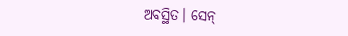ଅବସ୍ଥିତ। ସେନ୍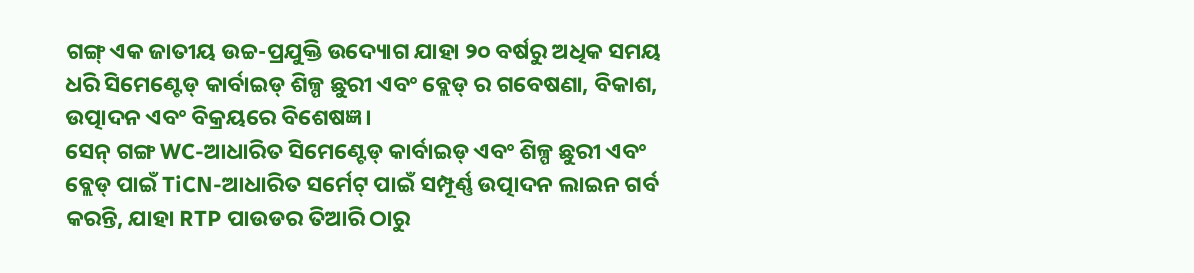ଗଙ୍ଗ୍ ଏକ ଜାତୀୟ ଉଚ୍ଚ-ପ୍ରଯୁକ୍ତି ଉଦ୍ୟୋଗ ଯାହା ୨୦ ବର୍ଷରୁ ଅଧିକ ସମୟ ଧରି ସିମେଣ୍ଟେଡ୍ କାର୍ବାଇଡ୍ ଶିଳ୍ପ ଛୁରୀ ଏବଂ ବ୍ଲେଡ୍ ର ଗବେଷଣା, ବିକାଶ, ଉତ୍ପାଦନ ଏବଂ ବିକ୍ରୟରେ ବିଶେଷଜ୍ଞ।
ସେନ୍ ଗଙ୍ଗ WC-ଆଧାରିତ ସିମେଣ୍ଟେଡ୍ କାର୍ବାଇଡ୍ ଏବଂ ଶିଳ୍ପ ଛୁରୀ ଏବଂ ବ୍ଲେଡ୍ ପାଇଁ TiCN-ଆଧାରିତ ସର୍ମେଟ୍ ପାଇଁ ସମ୍ପୂର୍ଣ୍ଣ ଉତ୍ପାଦନ ଲାଇନ ଗର୍ବ କରନ୍ତି, ଯାହା RTP ପାଉଡର ତିଆରି ଠାରୁ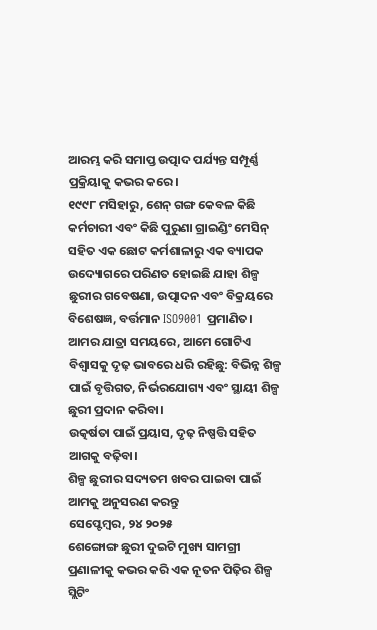ଆରମ୍ଭ କରି ସମାପ୍ତ ଉତ୍ପାଦ ପର୍ଯ୍ୟନ୍ତ ସମ୍ପୂର୍ଣ୍ଣ ପ୍ରକ୍ରିୟାକୁ କଭର କରେ।
୧୯୯୮ ମସିହାରୁ, ଶେନ୍ ଗଙ୍ଗ କେବଳ କିଛି କର୍ମଚାରୀ ଏବଂ କିଛି ପୁରୁଣା ଗ୍ରାଇଣ୍ଡିଂ ମେସିନ୍ ସହିତ ଏକ ଛୋଟ କର୍ମଶାଳାରୁ ଏକ ବ୍ୟାପକ ଉଦ୍ୟୋଗରେ ପରିଣତ ହୋଇଛି ଯାହା ଶିଳ୍ପ ଛୁରୀର ଗବେଷଣା, ଉତ୍ପାଦନ ଏବଂ ବିକ୍ରୟରେ ବିଶେଷଜ୍ଞ, ବର୍ତ୍ତମାନ ISO9001 ପ୍ରମାଣିତ। ଆମର ଯାତ୍ରା ସମୟରେ, ଆମେ ଗୋଟିଏ ବିଶ୍ୱାସକୁ ଦୃଢ଼ ଭାବରେ ଧରି ରହିଛୁ: ବିଭିନ୍ନ ଶିଳ୍ପ ପାଇଁ ବୃତ୍ତିଗତ, ନିର୍ଭରଯୋଗ୍ୟ ଏବଂ ସ୍ଥାୟୀ ଶିଳ୍ପ ଛୁରୀ ପ୍ରଦାନ କରିବା।
ଉତ୍କର୍ଷତା ପାଇଁ ପ୍ରୟାସ, ଦୃଢ଼ ନିଷ୍ପତ୍ତି ସହିତ ଆଗକୁ ବଢ଼ିବା।
ଶିଳ୍ପ ଛୁରୀର ସଦ୍ୟତମ ଖବର ପାଇବା ପାଇଁ ଆମକୁ ଅନୁସରଣ କରନ୍ତୁ
ସେପ୍ଟେମ୍ବର, ୨୪ ୨୦୨୫
ଶେଙ୍ଗୋଙ୍ଗ ଛୁରୀ ଦୁଇଟି ମୁଖ୍ୟ ସାମଗ୍ରୀ ପ୍ରଣାଳୀକୁ କଭର କରି ଏକ ନୂତନ ପିଢ଼ିର ଶିଳ୍ପ ସ୍ଲିଟିଂ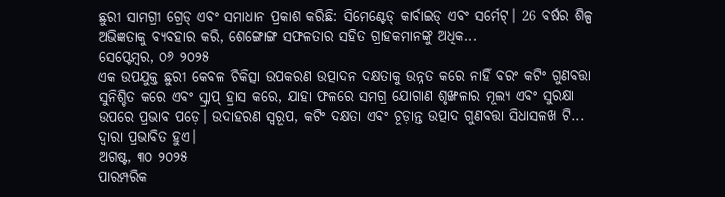ଛୁରୀ ସାମଗ୍ରୀ ଗ୍ରେଡ୍ ଏବଂ ସମାଧାନ ପ୍ରକାଶ କରିଛି: ସିମେଣ୍ଟେଡ୍ କାର୍ବାଇଡ୍ ଏବଂ ସର୍ମେଟ୍। 26 ବର୍ଷର ଶିଳ୍ପ ଅଭିଜ୍ଞତାକୁ ବ୍ୟବହାର କରି, ଶେଙ୍ଗୋଙ୍ଗ ସଫଳତାର ସହିତ ଗ୍ରାହକମାନଙ୍କୁ ଅଧିକ...
ସେପ୍ଟେମ୍ବର, ୦୬ ୨୦୨୫
ଏକ ଉପଯୁକ୍ତ ଛୁରୀ କେବଳ ଚିକିତ୍ସା ଉପକରଣ ଉତ୍ପାଦନ ଦକ୍ଷତାକୁ ଉନ୍ନତ କରେ ନାହିଁ ବରଂ କଟିଂ ଗୁଣବତ୍ତା ସୁନିଶ୍ଚିତ କରେ ଏବଂ ସ୍କ୍ରାପ୍ ହ୍ରାସ କରେ, ଯାହା ଫଳରେ ସମଗ୍ର ଯୋଗାଣ ଶୃଙ୍ଖଳାର ମୂଲ୍ୟ ଏବଂ ସୁରକ୍ଷା ଉପରେ ପ୍ରଭାବ ପଡ଼େ। ଉଦାହରଣ ସ୍ୱରୂପ, କଟିଂ ଦକ୍ଷତା ଏବଂ ଚୂଡ଼ାନ୍ତ ଉତ୍ପାଦ ଗୁଣବତ୍ତା ସିଧାସଳଖ ଟି... ଦ୍ୱାରା ପ୍ରଭାବିତ ହୁଏ।
ଅଗଷ୍ଟ, ୩୦ ୨୦୨୫
ପାରମ୍ପରିକ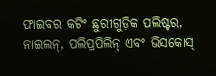ଫାଇବର କଟିଂ ଛୁରୀଗୁଡ଼ିକ ପଲିଷ୍ଟର, ନାଇଲନ୍, ପଲିପ୍ରପିଲିନ୍ ଏବଂ ଭିସକୋସ୍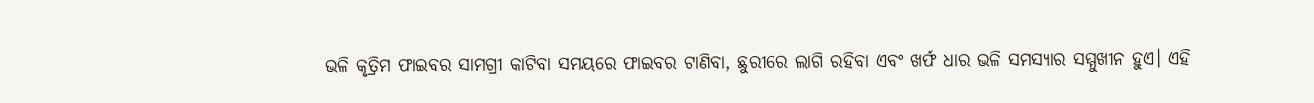ଭଳି କୃତ୍ରିମ ଫାଇବର ସାମଗ୍ରୀ କାଟିବା ସମୟରେ ଫାଇବର ଟାଣିବା, ଛୁରୀରେ ଲାଗି ରହିବା ଏବଂ ଖର୍ଫ ଧାର ଭଳି ସମସ୍ୟାର ସମ୍ମୁଖୀନ ହୁଏ। ଏହି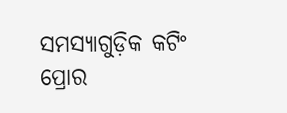ସମସ୍ୟାଗୁଡ଼ିକ କଟିଂ ପ୍ରୋର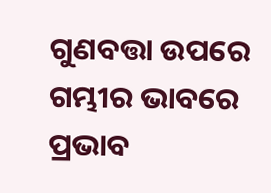ଗୁଣବତ୍ତା ଉପରେ ଗମ୍ଭୀର ଭାବରେ ପ୍ରଭାବ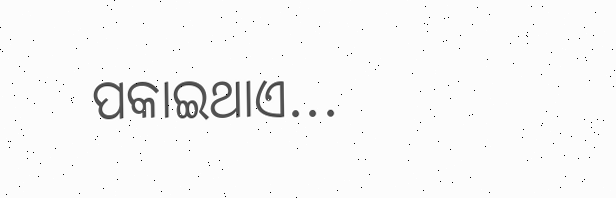ପକାଇଥାଏ...